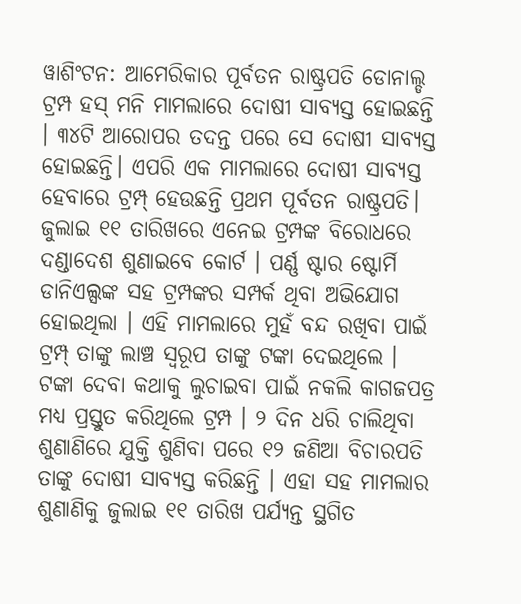ୱାଶିଂଟନ: ଆମେରିକାର ପୂର୍ବତନ ରାଷ୍ଟ୍ରପତି ଡୋନାଲ୍ଡ ଟ୍ରମ୍ପ ହସ୍ ମନି ମାମଲାରେ ଦୋଷୀ ସାବ୍ୟସ୍ତ ହୋଇଛନ୍ତି । ୩୪ଟି ଆରୋପର ତଦନ୍ତ ପରେ ସେ ଦୋଷୀ ସାବ୍ୟସ୍ତ ହୋଇଛନ୍ତି। ଏପରି ଏକ ମାମଲାରେ ଦୋଷୀ ସାବ୍ୟସ୍ତ ହେବାରେ ଟ୍ରମ୍ପ୍ ହେଉଛନ୍ତି ପ୍ରଥମ ପୂର୍ବତନ ରାଷ୍ଟ୍ରପତି।
ଜୁଲାଇ ୧୧ ତାରିଖରେ ଏନେଇ ଟ୍ରମ୍ପଙ୍କ ବିରୋଧରେ ଦଣ୍ଡାଦେଶ ଶୁଣାଇବେ କୋର୍ଟ । ପର୍ଣ୍ଣ ଷ୍ଟାର ଷ୍ଟୋର୍ମି ଡାନିଏଲ୍ସଙ୍କ ସହ ଟ୍ରମ୍ପଙ୍କର ସମ୍ପର୍କ ଥିବା ଅଭିଯୋଗ ହୋଇଥିଲା । ଏହି ମାମଲାରେ ମୁହଁ ବନ୍ଦ ରଖିବା ପାଇଁ ଟ୍ରମ୍ପ୍ ତାଙ୍କୁ ଲାଞ୍ଚ ସ୍ୱରୂପ ତାଙ୍କୁ ଟଙ୍କା ଦେଇଥିଲେ । ଟଙ୍କା ଦେବା କଥାକୁ ଲୁଚାଇବା ପାଇଁ ନକଲି କାଗଜପତ୍ର ମଧ୍ୟ ପ୍ରସ୍ତୁତ କରିଥିଲେ ଟ୍ରମ୍ପ । ୨ ଦିନ ଧରି ଚାଲିଥିବା ଶୁଣାଣିରେ ଯୁକ୍ତି ଶୁଣିବା ପରେ ୧୨ ଜଣିଆ ବିଚାରପତି ତାଙ୍କୁ ଦୋଷୀ ସାବ୍ୟସ୍ତ କରିଛନ୍ତି । ଏହା ସହ ମାମଲାର ଶୁଣାଣିକୁ ଜୁଲାଇ ୧୧ ତାରିଖ ପର୍ଯ୍ୟନ୍ତ ସ୍ଥଗିତ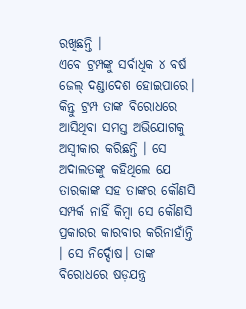ରଖିଛନ୍ତି ।
ଏବେ ଟ୍ରମ୍ପଙ୍କୁ ସର୍ବାଧିକ ୪ ବର୍ଷ ଜେଲ୍ ଦଣ୍ଡାଦେଶ ହୋଇପାରେ। କିନ୍ତୁ ଟ୍ରମ୍ପ ତାଙ୍କ ବିରୋଧରେ ଆସିଥିବା ସମସ୍ତ ଅଭିଯୋଗକୁ ଅସ୍ୱୀକାର କରିଛନ୍ତି । ସେ ଅଦାଲତଙ୍କୁ କହିଥିଲେ ଯେ ତାରକାଙ୍କ ସହ ତାଙ୍କର କୌଣସି ସମ୍ପର୍କ ନାହିଁ କିମ୍ବା ସେ କୌଣସି ପ୍ରକାରର କାରବାର କରିନାହାଁନ୍ତି । ସେ ନିର୍ଦ୍ଦୋଷ। ତାଙ୍କ ବିରୋଧରେ ଷଡ଼ଯନ୍ତ୍ର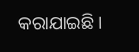କରାଯାଇଛି ।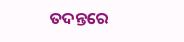ତଦନ୍ତରେ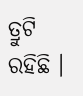ତ୍ରୁଟି ରହିଛି ।